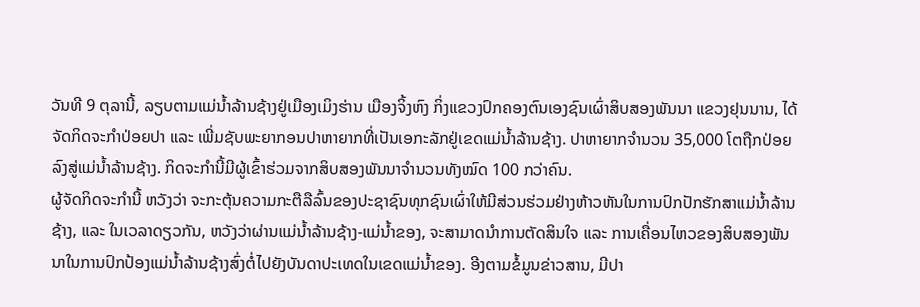ວັນທີ 9 ຕຸລານີ້, ລຽບຕາມແມ່ນ້ຳລ້ານຊ້າງຢູ່ເມືອງເມິງຮ່ານ ເມືອງຈິ້ງຫົງ ກິ່ງແຂວງປົກຄອງຕົນເອງຊົນເຜົ່າສິບສອງພັນນາ ແຂວງຢຸນນານ, ໄດ້ຈັດກິດຈະກຳປ່ອຍປາ ແລະ ເພີ່ມຊັບພະຍາກອນປາຫາຍາກທີ່ເປັນເອກະລັກຢູ່ເຂດແມ່ນ້ຳລ້ານຊ້າງ. ປາຫາຍາກຈຳນວນ 35,000 ໂຕຖືກປ່ອຍລົງສູ່ແມ່ນ້ຳລ້ານຊ້າງ. ກິດຈະກຳນີ້ມີຜູ້ເຂົ້າຮ່ວມຈາກສິບສອງພັນນາຈໍານວນທັງໝົດ 100 ກວ່າຄົນ.
ຜູ້ຈັດກິດຈະກໍານີ້ ຫວັງວ່າ ຈະກະຕຸ້ນຄວາມກະຕືລືລົ້ນຂອງປະຊາຊົນທຸກຊົນເຜົ່າໃຫ້ມີສ່ວນຮ່ວມຢ່າງຫ້າວຫັນໃນການປົກປັກຮັກສາແມ່ນ້ຳລ້ານຊ້າງ, ແລະ ໃນເວລາດຽວກັນ, ຫວັງວ່າຜ່ານແມ່ນໍ້າລ້ານຊ້າງ-ແມ່ນໍ້າຂອງ, ຈະສາມາດນຳການຕັດສິນໃຈ ແລະ ການເຄື່ອນໄຫວຂອງສິບສອງພັນນາໃນການປົກປ້ອງແມ່ນ້ຳລ້ານຊ້າງສົ່ງຕໍ່ໄປຍັງບັນດາປະເທດໃນເຂດແມ່ນໍ້າຂອງ. ອີງຕາມຂໍ້ມູນຂ່າວສານ, ມີປາ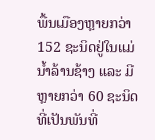ພື້ນເມືອງຫຼາຍກວ່າ 152 ຊະນິດຢູ່ໃນແມ່ນ້ຳລ້ານຊ້າງ ແລະ ມີຫຼາຍກວ່າ 60 ຊະນິດທີ່ເປັນພັນທີ່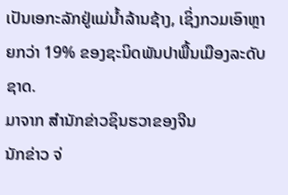ເປັນເອກະລັກຢູ່ແມ່ນ້ຳລ້ານຊ້າງ, ເຊິ່ງກວມເອົາຫຼາຍກວ່າ 19% ຂອງຊະນິດພັນປາພື້ນເມືອງລະດັບຊາດ.
ມາຈາກ ສຳນັກຂ່າວຊິນຮວາຂອງຈີນ
ນັກຂ່າວ ຈ່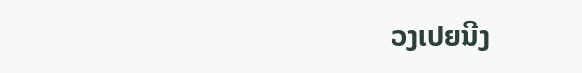ວງເປຍນີງ